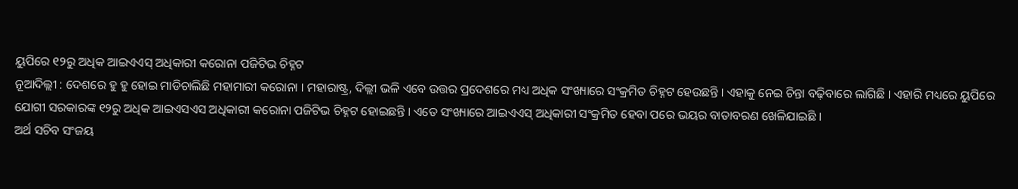ୟୁପିରେ ୧୨ରୁ ଅଧିକ ଆଇଏଏସ୍ ଅଧିକାରୀ କରୋନା ପଜିଟିଭ ଚିହ୍ନଟ
ନୂଆଦିଲ୍ଲୀ : ଦେଶରେ ହୁ ହୁ ହୋଇ ମାଡିଚାଲିଛି ମହାମାରୀ କରୋନା । ମହାରାଷ୍ଟ୍ର, ଦିଲ୍ଲୀ ଭଳି ଏବେ ଉତ୍ତର ପ୍ରଦେଶରେ ମଧ୍ୟ ଅଧିକ ସଂଖ୍ୟାରେ ସଂକ୍ରମିତ ଚିହ୍ନଟ ହେଉଛନ୍ତି । ଏହାକୁ ନେଇ ଚିନ୍ତା ବଢ଼ିବାରେ ଲାଗିଛି । ଏହାରି ମଧ୍ୟରେ ୟୁପିରେ ଯୋଗୀ ସରକାରଙ୍କ ୧୨ରୁ ଅଧିକ ଆଇଏସଏସ ଅଧିକାରୀ କରୋନା ପଜିଟିଭ ଚିହ୍ନଟ ହୋଇଛନ୍ତି । ଏତେ ସଂଖ୍ୟାରେ ଆଇଏଏସ୍ ଅଧିକାରୀ ସଂକ୍ରମିତ ହେବା ପରେ ଭୟର ବାତାବରଣ ଖେଳିଯାଇଛି ।
ଅର୍ଥ ସଚିବ ସଂଜୟ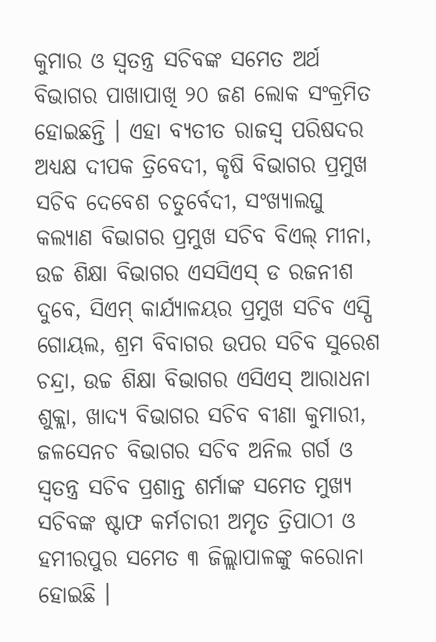କୁମାର ଓ ସ୍ୱତନ୍ତ୍ର ସଚିବଙ୍କ ସମେତ ଅର୍ଥ ବିଭାଗର ପାଖାପାଖି ୨୦ ଜଣ ଲୋକ ସଂକ୍ରମିତ ହୋଇଛନ୍ତି । ଏହା ବ୍ୟତୀତ ରାଜସ୍ୱ ପରିଷଦର ଅଧ୍ୟକ୍ଷ ଦୀପକ ତ୍ରିବେଦୀ, କୃଷି ବିଭାଗର ପ୍ରମୁଖ ସଚିବ ଦେବେଶ ଚତୁର୍ବେଦୀ, ସଂଖ୍ୟାଲଘୁ କଲ୍ୟାଣ ବିଭାଗର ପ୍ରମୁଖ ସଚିବ ବିଏଲ୍ ମୀନା, ଉଚ୍ଚ ଶିକ୍ଷା ବିଭାଗର ଏସସିଏସ୍ ଡ ରଜନୀଶ ଦୁବେ, ସିଏମ୍ କାର୍ଯ୍ୟାଳୟର ପ୍ରମୁଖ ସଚିବ ଏସ୍ପି ଗୋୟଲ, ଶ୍ରମ ବିବାଗର ଉପର ସଚିବ ସୁରେଶ ଚନ୍ଦ୍ରା, ଉଚ୍ଚ ଶିକ୍ଷା ବିଭାଗର ଏସିଏସ୍ ଆରାଧନା ଶୁକ୍ଲା, ଖାଦ୍ୟ ବିଭାଗର ସଚିବ ବୀଣା କୁମାରୀ, ଜଳସେନଚ ବିଭାଗର ସଚିବ ଅନିଲ ଗର୍ଗ ଓ ସ୍ୱତନ୍ତ୍ର ସଚିବ ପ୍ରଶାନ୍ତ ଶର୍ମାଙ୍କ ସମେତ ମୁଖ୍ୟ ସଚିବଙ୍କ ଷ୍ଟାଫ କର୍ମଚାରୀ ଅମୃତ ତ୍ରିପାଠୀ ଓ ହମୀରପୁର ସମେତ ୩ ଜିଲ୍ଲାପାଳଙ୍କୁ କରୋନା ହୋଇଛି ।